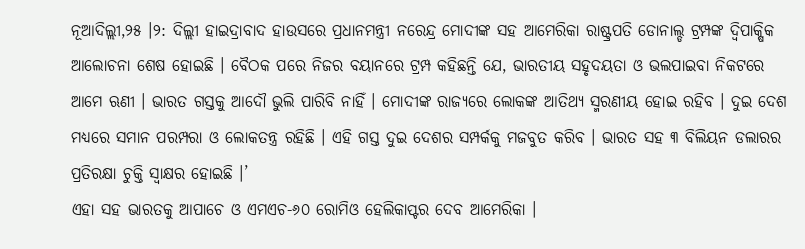ନୂଆଦିଲ୍ଲୀ,୨୫ ।୨: ଦିଲ୍ଲୀ ହାଇଦ୍ରାବାଦ ହାଉସରେ ପ୍ରଧାନମନ୍ତ୍ରୀ ନରେନ୍ଦ୍ର ମୋଦୀଙ୍କ ସହ ଆମେରିକା ରାଷ୍ଟ୍ରପତି ଡୋନାଲ୍ଡ ଟ୍ରମ୍ପଙ୍କ ଦ୍ୱିପାକ୍ଷିକ ଆଲୋଚନା ଶେଷ ହୋଇଛି । ବୈଠକ ପରେ ନିଜର ବୟାନରେ ଟ୍ରମ୍ପ କହିଛନ୍ତି ଯେ, ଭାରତୀୟ ସହୃଦୟତା ଓ ଭଲପାଇବା ନିକଟରେ ଆମେ ଋଣୀ । ଭାରତ ଗସ୍ତକୁ ଆଦୌ ଭୁଲି ପାରିବି ନାହିଁ । ମୋଦୀଙ୍କ ରାଜ୍ୟରେ ଲୋକଙ୍କ ଆତିଥ୍ୟ ସ୍ମରଣୀୟ ହୋଇ ରହିବ । ଦୁଇ ଦେଶ ମଧ୍ୟରେ ସମାନ ପରମ୍ପରା ଓ ଲୋକତନ୍ତ୍ର ରହିଛି । ଏହି ଗସ୍ତ ଦୁଇ ଦେଶର ସମ୍ପର୍କକୁ ମଜବୁତ କରିବ । ଭାରତ ସହ ୩ ବିଲିୟନ ଡଲାରର ପ୍ରତିରକ୍ଷା ଚୁକ୍ତି ସ୍ୱାକ୍ଷର ହୋଇଛି ।’
ଏହା ସହ ଭାରତକୁ ଆପାଚେ ଓ ଏମଏଚ-୬୦ ରୋମିଓ ହେଲିକାପ୍ଟର ଦେବ ଆମେରିକା ।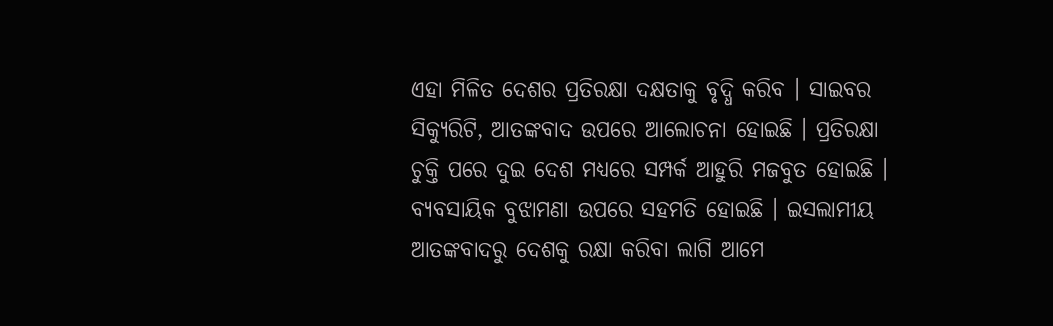ଏହା ମିଳିତ ଦେଶର ପ୍ରତିରକ୍ଷା ଦକ୍ଷତାକୁ ବୃଦ୍ଧି କରିବ । ସାଇବର ସିକ୍ୟୁରିଟି, ଆତଙ୍କବାଦ ଉପରେ ଆଲୋଚନା ହୋଇଛି । ପ୍ରତିରକ୍ଷା ଚୁକ୍ତି ପରେ ଦୁଇ ଦେଶ ମଧ୍ୟରେ ସମ୍ପର୍କ ଆହୁରି ମଜବୁତ ହୋଇଛି । ବ୍ୟବସାୟିକ ବୁଝାମଣା ଉପରେ ସହମତି ହୋଇଛି । ଇସଲାମୀୟ ଆତଙ୍କବାଦରୁ ଦେଶକୁ ରକ୍ଷା କରିବା ଲାଗି ଆମେ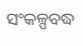ସଂକଳ୍ପବଦ୍ଧ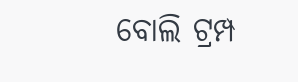ବୋଲି ଟ୍ରମ୍ପ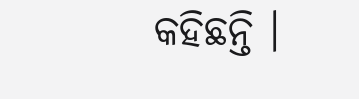କହିଛନ୍ତି ।